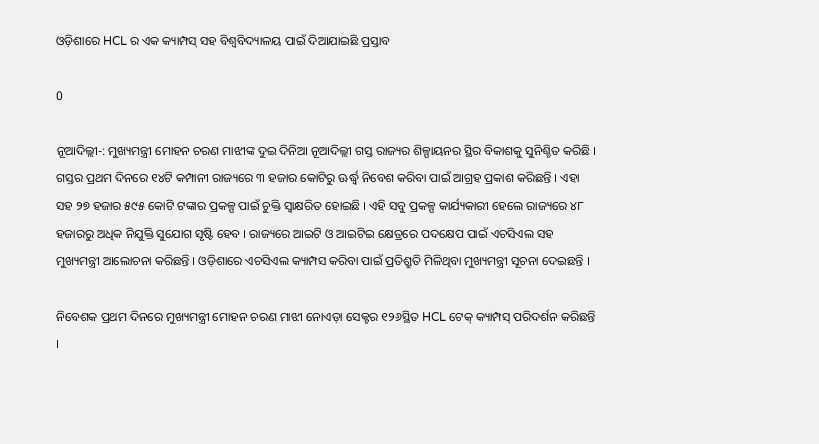ଓଡ଼ିଶାରେ HCL ର ଏକ କ୍ୟାମ୍ପସ୍ ସହ ବିଶ୍ବବିଦ୍ୟାଳୟ ପାଇଁ ଦିଆଯାଇଛି ପ୍ରସ୍ତାବ

0

ନୂଆଦିଲ୍ଲୀ-: ମୁଖ୍ୟମନ୍ତ୍ରୀ ମୋହନ ଚରଣ ମାଝୀଙ୍କ ଦୁଇ ଦିନିଆ ନୂଆଦିଲ୍ଲୀ ଗସ୍ତ ରାଜ୍ୟର ଶିଳ୍ପାୟନର ସ୍ଥିର ବିକାଶକୁ ସୁନିଶ୍ଚିତ କରିଛି । ଗସ୍ତର ପ୍ରଥମ ଦିନରେ ୧୪ଟି କମ୍ପାନୀ ରାଜ୍ୟରେ ୩ ହଜାର କୋଟିରୁ ଊର୍ଦ୍ଧ୍ବ ନିବେଶ କରିବା ପାଇଁ ଆଗ୍ରହ ପ୍ରକାଶ କରିଛନ୍ତି । ଏହା ସହ ୨୭ ହଜାର ୫୯୫ କୋଟି ଟଙ୍କାର ପ୍ରକଳ୍ପ ପାଇଁ ଚୁକ୍ତି ସ୍ବାକ୍ଷରିତ ହୋଇଛି । ଏହି ସବୁ ପ୍ରକଳ୍ପ କାର୍ଯ୍ୟକାରୀ ହେଲେ ରାଜ୍ୟରେ ୪୮ ହଜାରରୁ ଅଧିକ ନିଯୁକ୍ତି ସୁଯୋଗ ସୃଷ୍ଟି ହେବ । ରାଜ୍ୟରେ ଆଇଟି ଓ ଆଇଟିଇ କ୍ଷେତ୍ରରେ ପଦକ୍ଷେପ ପାଇଁ ଏଚସିଏଲ ସହ ମୁଖ୍ୟମନ୍ତ୍ରୀ ଆଲୋଚନା କରିଛନ୍ତି । ଓଡ଼ିଶାରେ ଏଚସିଏଲ କ୍ୟାମ୍ପସ କରିବା ପାଇଁ ପ୍ରତିଶ୍ରୁତି ମିଳିଥିବା ମୁଖ୍ୟମନ୍ତ୍ରୀ ସୂଚନା ଦେଇଛନ୍ତି ।

ନିବେଶକ ପ୍ରଥମ ଦିନରେ ମୁଖ୍ୟମନ୍ତ୍ରୀ ମୋହନ ଚରଣ ମାଝୀ ନୋଏଡ଼ା ସେକ୍ଟର ୧୨୬ସ୍ଥିତ HCL ଟେକ୍ କ୍ୟାମ୍ପସ୍ ପରିଦର୍ଶନ କରିଛନ୍ତି ।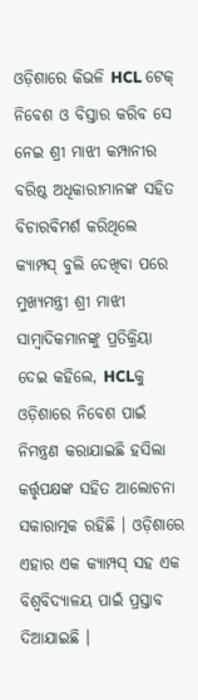ଓଡ଼ିଶାରେ କିଭଳି HCL ଟେକ୍ ନିବେଶ ଓ ବିସ୍ତାର କରିବ ସେ ନେଇ ଶ୍ରୀ ମାଝୀ କମ୍ପାନୀର ବରିଷ୍ଠ ଅଧିକାରୀମାନଙ୍କ ସହିତ ବିଚାରବିମର୍ଶ କରିଥିଲେ କ୍ୟାମ୍ପସ୍ ବୁଲି ଦେଖିବା ପରେ ମୁଖ୍ୟମନ୍ତ୍ରୀ ଶ୍ରୀ ମାଝୀ ସାମ୍ବାଦିକମାନଙ୍କୁ ପ୍ରତିକ୍ରିୟା ଦେଇ କହିଲେ, HCLକୁ ଓଡ଼ିଶାରେ ନିବେଶ ପାଇଁ ନିମନ୍ତ୍ରଣ କରାଯାଇଛି ହସିଲା କର୍ତ୍ତୃପକ୍ଷଙ୍କ ସହିତ ଆଲୋଚନା ସକାରାତ୍ମକ ରହିଛି । ଓଡ଼ିଶାରେ ଏହାର ଏକ କ୍ୟାମ୍ପସ୍ ସହ ଏକ ବିଶ୍ବବିଦ୍ୟାଳୟ ପାଇଁ ପ୍ରସ୍ତାବ ଦିଆଯାଇଛି ।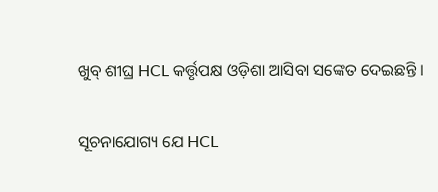ଖୁବ୍ ଶୀଘ୍ର HCL କର୍ତ୍ତୃପକ୍ଷ ଓଡ଼ିଶା ଆସିବା ସଙ୍କେତ ଦେଇଛନ୍ତି ।

ସୂଚନାଯୋଗ୍ୟ ଯେ HCL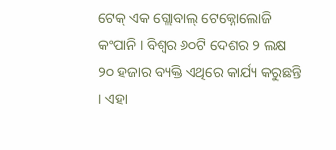ଟେକ୍ ଏକ ଗ୍ଲୋବାଲ୍ ଟେକ୍ନୋଲୋଜି କଂପାନି । ବିଶ୍ବର ୬୦ଟି ଦେଶର ୨ ଲକ୍ଷ ୨୦ ହଜାର ବ୍ୟକ୍ତି ଏଥିରେ କାର୍ଯ୍ୟ କରୁଛନ୍ତି । ଏହା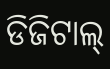ଡିଜିଟାଲ୍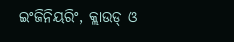ଇଂଜିନିୟରିଂ, କ୍ଲାଉଡ୍ ଓ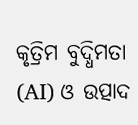କୃତ୍ରିମ ବୁଦ୍ଧିମତା (AI) ଓ ଉତ୍ପାଦ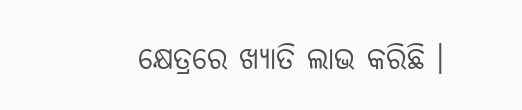କ୍ଷେତ୍ରରେ ଖ୍ୟାତି ଲାଭ କରିଛି ।